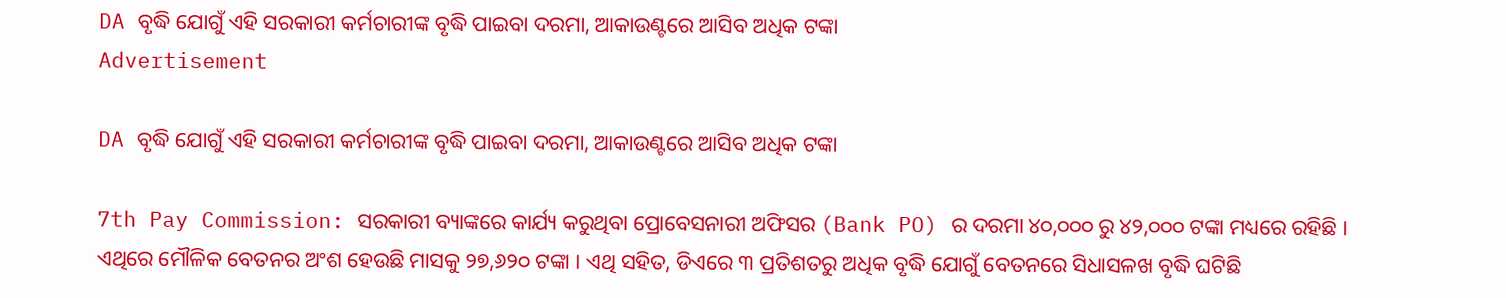DA ବୃଦ୍ଧି ଯୋଗୁଁ ଏହି ସରକାରୀ କର୍ମଚାରୀଙ୍କ ବୃଦ୍ଧି ପାଇବା ଦରମା, ଆକାଉଣ୍ଟରେ ଆସିବ ଅଧିକ ଟଙ୍କା
Advertisement

DA ବୃଦ୍ଧି ଯୋଗୁଁ ଏହି ସରକାରୀ କର୍ମଚାରୀଙ୍କ ବୃଦ୍ଧି ପାଇବା ଦରମା, ଆକାଉଣ୍ଟରେ ଆସିବ ଅଧିକ ଟଙ୍କା

7th Pay Commission: ସରକାରୀ ବ୍ୟାଙ୍କରେ କାର୍ଯ୍ୟ କରୁଥିବା ପ୍ରୋବେସନାରୀ ଅଫିସର (Bank PO) ର ଦରମା ୪୦,୦୦୦ ରୁ ୪୨,୦୦୦ ଟଙ୍କା ମଧ୍ୟରେ ରହିଛି । ଏଥିରେ ମୌଳିକ ବେତନର ଅଂଶ ହେଉଛି ମାସକୁ ୨୭,୬୨୦ ଟଙ୍କା । ଏଥି ସହିତ, ଡିଏରେ ୩ ପ୍ରତିଶତରୁ ଅଧିକ ବୃଦ୍ଧି ଯୋଗୁଁ ବେତନରେ ସିଧାସଳଖ ବୃଦ୍ଧି ଘଟିଛି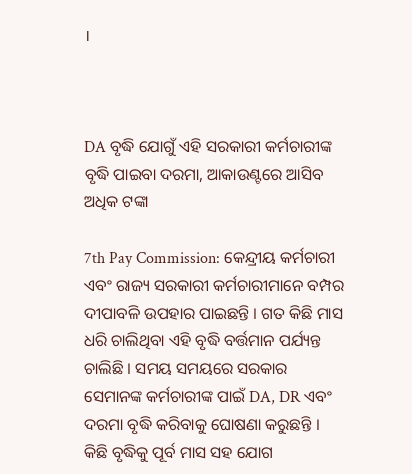।



DA ବୃଦ୍ଧି ଯୋଗୁଁ ଏହି ସରକାରୀ କର୍ମଚାରୀଙ୍କ ବୃଦ୍ଧି ପାଇବା ଦରମା, ଆକାଉଣ୍ଟରେ ଆସିବ ଅଧିକ ଟଙ୍କା

7th Pay Commission: କେନ୍ଦ୍ରୀୟ କର୍ମଚାରୀ ଏବଂ ରାଜ୍ୟ ସରକାରୀ କର୍ମଚାରୀମାନେ ବମ୍ପର ଦୀପାବଳି ଉପହାର ପାଇଛନ୍ତି । ଗତ କିଛି ମାସ ଧରି ଚାଲିଥିବା ଏହି ବୃଦ୍ଧି ବର୍ତ୍ତମାନ ପର୍ଯ୍ୟନ୍ତ ଚାଲିଛି । ସମୟ ସମୟରେ ସରକାର ସେମାନଙ୍କ କର୍ମଚାରୀଙ୍କ ପାଇଁ DA, DR ଏବଂ ଦରମା ବୃଦ୍ଧି କରିବାକୁ ଘୋଷଣା କରୁଛନ୍ତି । କିଛି ବୃଦ୍ଧିକୁ ପୂର୍ବ ମାସ ସହ ଯୋଗ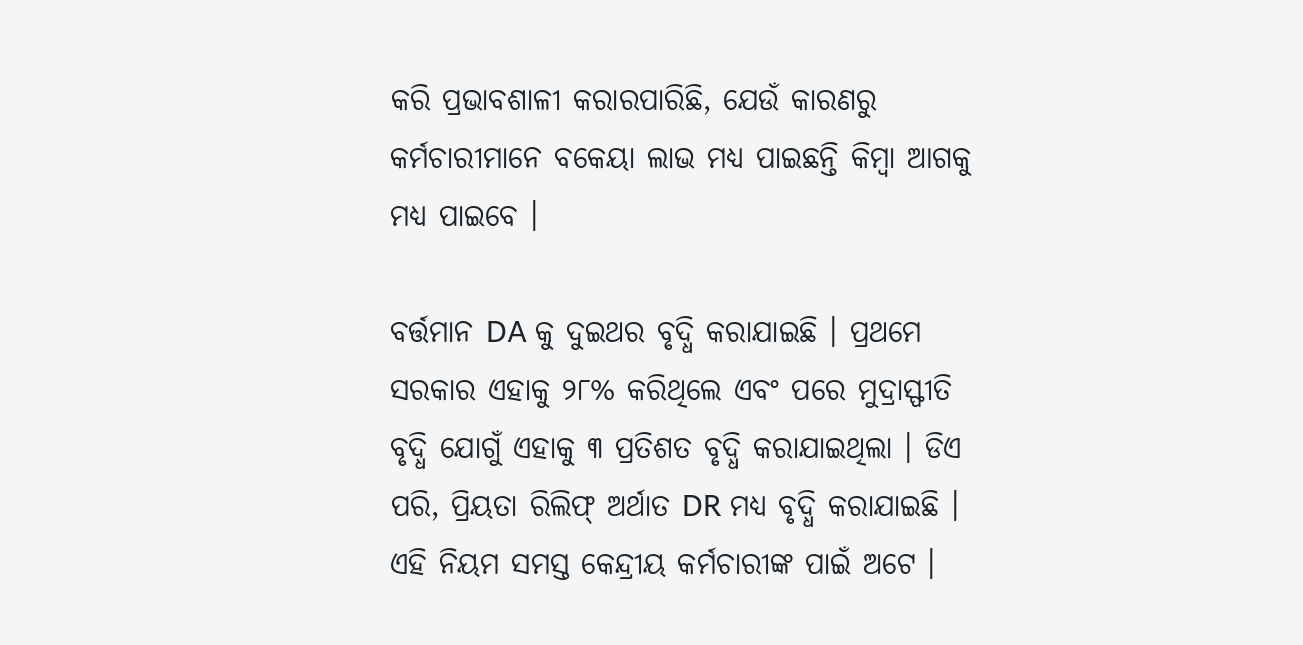କରି ପ୍ରଭାବଶାଳୀ କରାରପାରିଛି, ଯେଉଁ କାରଣରୁ କର୍ମଚାରୀମାନେ ବକେୟା ଲାଭ ମଧ୍ୟ ପାଇଛନ୍ତି କିମ୍ବା ଆଗକୁ ମଧ୍ୟ ପାଇବେ ।

ବର୍ତ୍ତମାନ DA କୁ ଦୁଇଥର ବୃଦ୍ଧି କରାଯାଇଛି । ପ୍ରଥମେ ସରକାର ଏହାକୁ ୨୮% କରିଥିଲେ ଏବଂ ପରେ ମୁଦ୍ରାସ୍ଫୀତି ବୃଦ୍ଧି ଯୋଗୁଁ ଏହାକୁ ୩ ପ୍ରତିଶତ ବୃଦ୍ଧି କରାଯାଇଥିଲା । ଡିଏ ପରି, ପ୍ରିୟତା ରିଲିଫ୍ ଅର୍ଥାତ DR ମଧ୍ୟ ବୃଦ୍ଧି କରାଯାଇଛି । ଏହି ନିୟମ ସମସ୍ତ କେନ୍ଦ୍ରୀୟ କର୍ମଚାରୀଙ୍କ ପାଇଁ ଅଟେ ।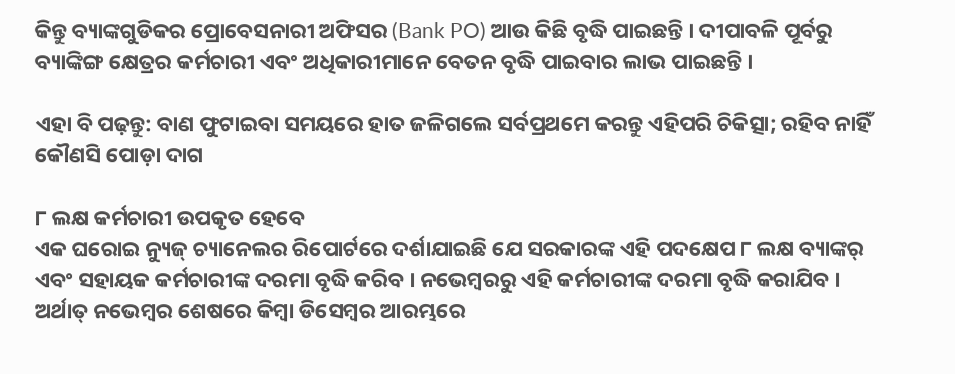କିନ୍ତୁ ବ୍ୟାଙ୍କଗୁଡିକର ପ୍ରୋବେସନାରୀ ଅଫିସର (Bank PO) ଆଉ କିଛି ବୃଦ୍ଧି ପାଇଛନ୍ତି । ଦୀପାବଳି ପୂର୍ବରୁ ବ୍ୟାଙ୍କିଙ୍ଗ କ୍ଷେତ୍ରର କର୍ମଚାରୀ ଏବଂ ଅଧିକାରୀମାନେ ବେତନ ବୃଦ୍ଧି ପାଇବାର ଲାଭ ପାଇଛନ୍ତି ।

ଏହା ବି ପଢ଼ନ୍ତୁ: ବାଣ ଫୁଟାଇବା ସମୟରେ ହାତ ଜଳିଗଲେ ସର୍ବପ୍ରଥମେ କରନ୍ତୁ ଏହିପରି ଚିକିତ୍ସା; ରହିବ ନାହିଁ କୌଣସି ପୋଡ଼ା ଦାଗ

୮ ଲକ୍ଷ କର୍ମଚାରୀ ଉପକୃତ ହେବେ
ଏକ ଘରୋଇ ନ୍ୟୁଜ୍ ଚ୍ୟାନେଲର ରିପୋର୍ଟରେ ଦର୍ଶାଯାଇଛି ଯେ ସରକାରଙ୍କ ଏହି ପଦକ୍ଷେପ ୮ ଲକ୍ଷ ବ୍ୟାଙ୍କର୍ ଏବଂ ସହାୟକ କର୍ମଚାରୀଙ୍କ ଦରମା ବୃଦ୍ଧି କରିବ । ନଭେମ୍ବରରୁ ଏହି କର୍ମଚାରୀଙ୍କ ଦରମା ବୃଦ୍ଧି କରାଯିବ । ଅର୍ଥାତ୍ ନଭେମ୍ବର ଶେଷରେ କିମ୍ବା ଡିସେମ୍ବର ଆରମ୍ଭରେ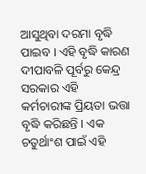ଆସୁଥିବା ଦରମା ବୃଦ୍ଧି ପାଇବ । ଏହି ବୃଦ୍ଧି କାରଣ ଦୀପାବଳି ପୂର୍ବରୁ କେନ୍ଦ୍ର ସରକାର ଏହି କର୍ମଚାରୀଙ୍କ ପ୍ରିୟତା ଭତ୍ତା ବୃଦ୍ଧି କରିଛନ୍ତି । ଏକ ଚତୁର୍ଥାଂଶ ପାଇଁ ଏହି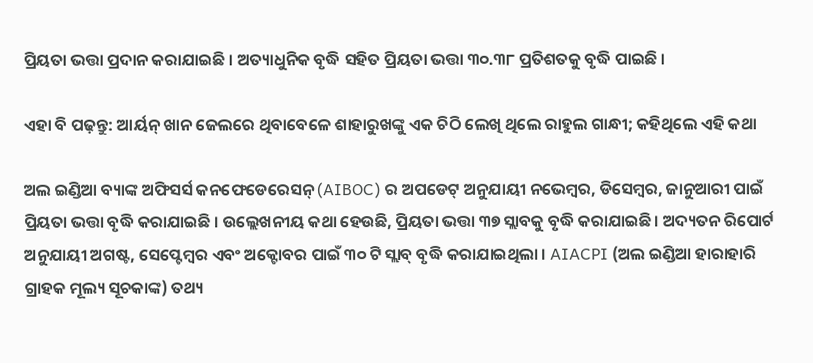ପ୍ରିୟତା ଭତ୍ତା ପ୍ରଦାନ କରାଯାଇଛି । ଅତ୍ୟାଧୁନିକ ବୃଦ୍ଧି ସହିତ ପ୍ରିୟତା ଭତ୍ତା ୩୦.୩୮ ପ୍ରତିଶତକୁ ବୃଦ୍ଧି ପାଇଛି ।

ଏହା ବି ପଢ଼ନ୍ତୁ: ଆର୍ୟନ୍ ଖାନ ଜେଲରେ ଥିବାବେଳେ ଶାହାରୁଖଙ୍କୁ ଏକ ଚିଠି ଲେଖି ଥିଲେ ରାହୁଲ ଗାନ୍ଧୀ; କହିଥିଲେ ଏହି କଥା

ଅଲ ଇଣ୍ଡିଆ ବ୍ୟାଙ୍କ ଅଫିସର୍ସ କନଫେଡେରେସନ୍ (AIBOC) ର ଅପଡେଟ୍ ଅନୁଯାୟୀ ନଭେମ୍ବର, ଡିସେମ୍ବର, ଜାନୁଆରୀ ପାଇଁ ପ୍ରିୟତା ଭତ୍ତା ବୃଦ୍ଧି କରାଯାଇଛି । ଉଲ୍ଲେଖନୀୟ କଥା ହେଉଛି, ପ୍ରିୟତା ଭତ୍ତା ୩୭ ସ୍ଲାବକୁ ବୃଦ୍ଧି କରାଯାଇଛି । ଅଦ୍ୟତନ ରିପୋର୍ଟ ଅନୁଯାୟୀ ଅଗଷ୍ଟ, ସେପ୍ଟେମ୍ବର ଏବଂ ଅକ୍ଟୋବର ପାଇଁ ୩୦ ଟି ସ୍ଲାବ୍ ବୃଦ୍ଧି କରାଯାଇଥିଲା । AIACPI (ଅଲ ଇଣ୍ଡିଆ ହାରାହାରି ଗ୍ରାହକ ମୂଲ୍ୟ ସୂଚକାଙ୍କ) ତଥ୍ୟ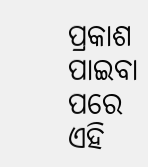ପ୍ରକାଶ ପାଇବା ପରେ ଏହି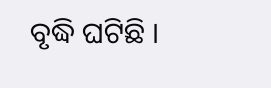ବୃଦ୍ଧି ଘଟିଛି ।